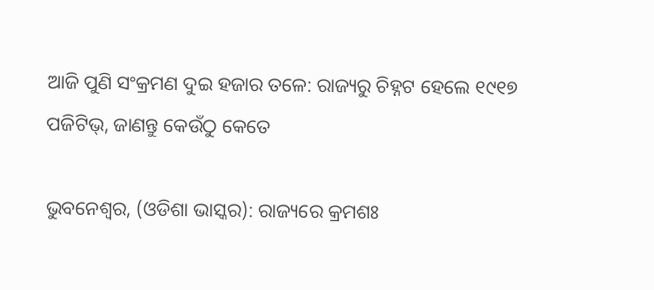ଆଜି ପୁଣି ସଂକ୍ରମଣ ଦୁଇ ହଜାର ତଳେ: ରାଜ୍ୟରୁ ଚିହ୍ନଟ ହେଲେ ୧୯୧୭ ପଜିଟିଭ୍, ଜାଣନ୍ତୁ କେଉଁଠୁ କେତେ

ଭୁବନେଶ୍ୱର, (ଓଡିଶା ଭାସ୍କର): ରାଜ୍ୟରେ କ୍ରମଶଃ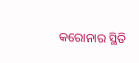କରୋନାର ସ୍ଥିତି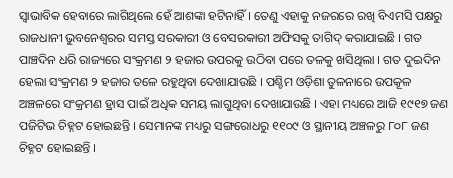ସ୍ୱାଭାବିକ ହେବାରେ ଲାଗିଥିଲେ ହେଁ ଆଶଙ୍କା ହଟିନାହିଁ । ତେଣୁ ଏହାକୁ ନଜରରେ ରଖି ବିଏମସି ପକ୍ଷରୁ ରାଜଧାନୀ ଭୁବନେଶ୍ୱରର ସମସ୍ତ ସରକାରୀ ଓ ବେସରକାରୀ ଅଫିସକୁ ତାଗିଦ୍ କରାଯାଇଛି । ଗତ ପାଞ୍ଚଦିନ ଧରି ରାଜ୍ୟରେ ସଂକ୍ରମଣ ୨ ହଜାର ଉପରକୁ ଉଠିବା ପରେ ତଳକୁ ଖସିଥିଲା । ଗତ ଦୁଇଦିନ ହେଲା ସଂକ୍ରମଣ ୨ ହଜାର ତଳେ ରହୁଥିବା ଦେଖାଯାଉଛି । ପଶ୍ଚିମ ଓଡ଼ିଶା ତୁଳନାରେ ଉପକୂଳ ଅଞ୍ଚଳରେ ସଂକ୍ରମଣ ହ୍ରାସ ପାଇଁ ଅଧିକ ସମୟ ଲାଗୁଥିବା ଦେଖାଯାଉଛି । ଏହା ମଧ୍ୟରେ ଆଜି ୧୯୧୭ ଜଣ ପଜିଟିଭ ଚିହ୍ନଟ ହୋଇଛନ୍ତି । ସେମାନଙ୍କ ମଧ୍ୟରୁ ସଙ୍ଗରୋଧରୁ ୧୧୦୯ ଓ ସ୍ଥାନୀୟ ଅଞ୍ଚଳରୁ ୮୦୮ ଜଣ ଚିହ୍ନଟ ହୋଇଛନ୍ତି ।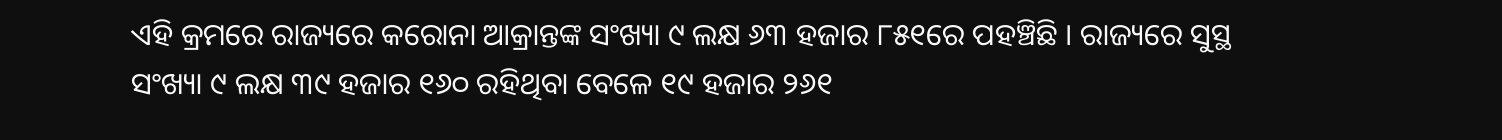ଏହି କ୍ରମରେ ରାଜ୍ୟରେ କରୋନା ଆକ୍ରାନ୍ତଙ୍କ ସଂଖ୍ୟା ୯ ଲକ୍ଷ ୬୩ ହଜାର ୮୫୧ରେ ପହଞ୍ଚିଛି । ରାଜ୍ୟରେ ସୁସ୍ଥ ସଂଖ୍ୟା ୯ ଲକ୍ଷ ୩୯ ହଜାର ୧୬୦ ରହିଥିବା ବେଳେ ୧୯ ହଜାର ୨୬୧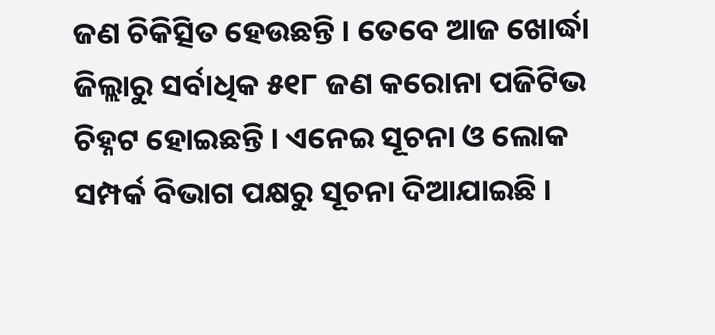ଜଣ ଚିକିତ୍ସିତ ହେଉଛନ୍ତି । ତେବେ ଆଜ ଖୋର୍ଦ୍ଧା ଜିଲ୍ଲାରୁ ସର୍ବାଧିକ ୫୧୮ ଜଣ କରୋନା ପଜିଟିଭ ଚିହ୍ନଟ ହୋଇଛନ୍ତି । ଏନେଇ ସୂଚନା ଓ ଲୋକ ସମ୍ପର୍କ ବିଭାଗ ପକ୍ଷରୁ ସୂଚନା ଦିଆଯାଇଛି ।